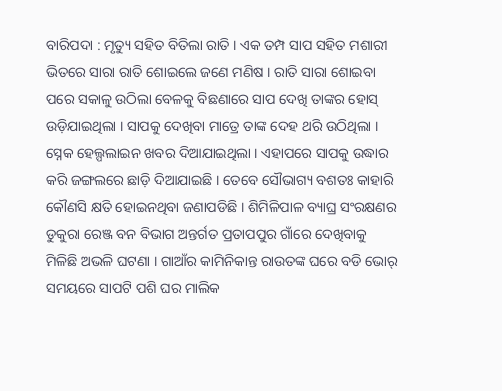ବାରିପଦା : ମୃତ୍ୟୁ ସହିତ ବିତିଲା ରାତି । ଏକ ତମ୍ପ ସାପ ସହିତ ମଶାରୀ ଭିତରେ ସାରା ରାତି ଶୋଇଲେ ଜଣେ ମଣିଷ । ରାତି ସାରା ଶୋଇବା ପରେ ସକାଳୁ ଉଠିଲା ବେଳକୁ ବିଛଣାରେ ସାପ ଦେଖି ତାଙ୍କର ହୋସ୍ ଉଡ଼ିଯାଇଥିଲା । ସାପକୁ ଦେଖିବା ମାତ୍ରେ ତାଙ୍କ ଦେହ ଥରି ଉଠିଥିଲା । ସ୍ନେକ ହେଲ୍ପଲାଇନ ଖବର ଦିଆଯାଇଥିଲା । ଏହାପରେ ସାପକୁ ଉଦ୍ଧାର କରି ଜଙ୍ଗଲରେ ଛାଡ଼ି ଦିଆଯାଇଛି । ତେବେ ସୌଭାଗ୍ୟ ବଶତଃ କାହାରି କୌଣସି କ୍ଷତି ହୋଇନଥିବା ଜଣାପଡିଛି । ଶିମିଳିପାଳ ବ୍ୟାଘ୍ର ସଂରକ୍ଷଣର ଡୁକୁରା ରେଞ୍ଜ ବନ ବିଭାଗ ଅନ୍ତର୍ଗତ ପ୍ରତାପପୁର ଗାଁରେ ଦେଖିବାକୁ ମିଳିଛି ଅଭଳି ଘଟଣା । ଗାଆଁର କାମିନିକାନ୍ତ ରାଉତଙ୍କ ଘରେ ବଡି ଭୋର୍ ସମୟରେ ସାପଟି ପଶି ଘର ମାଲିକ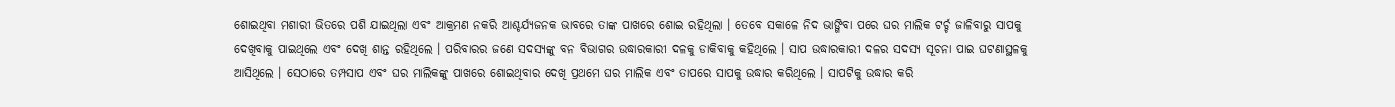ଶୋଇଥିବା ମଶାରୀ ଭିତରେ ପଶି ଯାଇଥିଲା ଏବଂ ଆକ୍ରମଣ ନକରି ଆଶ୍ଚର୍ଯ୍ୟଜନକ ଭାବରେ ତାଙ୍କ ପାଖରେ ଶୋଇ ରହିଥିଲା । ତେବେ ସକାଳେ ନିଦ ଭାଙ୍ଗିବା ପରେ ଘର ମାଲିକ ଟର୍ଚ୍ଚ ଜାଳିବାରୁ ସାପକୁ ଦେଖିବାକୁ ପାଇଥିଲେ ଏବଂ ଦେଖି ଶାନ୍ତ ରହିଥିଲେ । ପରିବାରର ଜଣେ ସଦସ୍ୟଙ୍କୁ ବନ ବିଭାଗର ଉଦ୍ଧାରକାରୀ ଦଳକୁ ଡାକିବାକୁ କହିଥିଲେ । ସାପ ଉଦ୍ଧାରକାରୀ ଦଳର ସଦସ୍ୟ ସୂଚନା ପାଇ ଘଟଣାସ୍ଥଳକୁ ଆସିଥିଲେ । ସେଠାରେ ତମ୍ପସାପ ଏବଂ ଘର ମାଲିକଙ୍କୁ ପାଖରେ ଶୋଇଥିବାର ଦେଖି ପ୍ରଥମେ ଘର ମାଲିକ ଏବଂ ତାପରେ ସାପକୁ ଉଦ୍ଧାର କରିଥିଲେ । ସାପଟିକୁ ଉଦ୍ଧାର କରି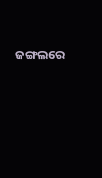ଜଙ୍ଗଲରେ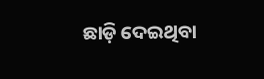ଛାଡ଼ି ଦେଇଥିବା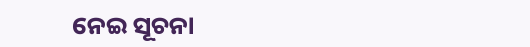ନେଇ ସୂଚନା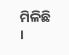ମିଳିଛି ।